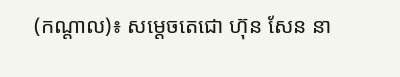(កណ្តាល)៖ សម្តេចតេជោ ហ៊ុន សែន នា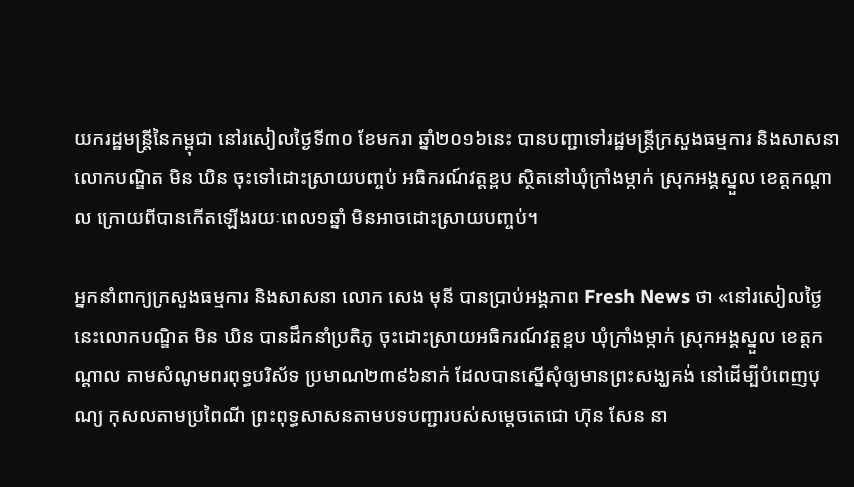យករដ្ឋមន្រ្តីនៃកម្ពុជា នៅរសៀលថ្ងៃទី៣០ ខែមករា ឆ្នាំ២០១៦នេះ បានបញ្ជាទៅរដ្ឋមន្រ្តីក្រសួងធម្មការ និងសាសនា លោកបណ្ឌិត មិន ឃិន ចុះទៅដោះស្រាយបញ្ចប់ អធិករណ៍វត្តខ្ពប ស្ថិតនៅឃុំក្រាំងម្កាក់ ស្រុកអង្គស្នួល ខេត្តកណ្តាល ក្រោយពីបានកើតឡើងរយៈពេល១ឆ្នាំ មិនអាចដោះស្រាយបញ្ចប់។

អ្នកនាំពាក្យក្រសួងធម្មការ និងសាសនា លោក សេង មុនី បានប្រាប់អង្គភាព Fresh News ថា «នៅរសៀលថ្ងៃនេះលោកបណ្ឌិត មិន ឃិន បានដឹកនាំប្រតិភូ ចុះដោះស្រាយអធិករណ៍វត្តខ្ពប ឃុំក្រាំងម្កាក់ ស្រុកអង្គស្នួល ខេត្តកណ្តាល តាមសំណូមពរពុទ្ធបរិស័ទ ប្រមាណ២៣៩៦នាក់ ដែលបានស្នើសុំឲ្យមានព្រះសង្ឃគង់ នៅដើម្បីបំពេញបុណ្យ កុសលតាមប្រពៃណី ព្រះពុទ្ធសាសនតាមបទបញ្ជារបស់សម្តេចតេជោ ហ៊ុន សែន នា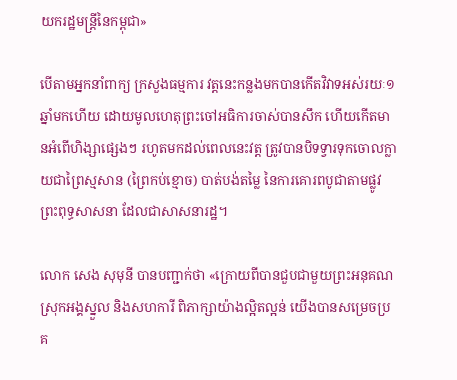យករដ្ឋមន្រ្តីនៃកម្ពុជា»

បើតាមអ្នកនាំពាក្យ ក្រសួងធម្មការ វត្តនេះកន្លងមកបានកើតវិវាទអស់រយៈ១ឆ្នាំមកហើយ ដោយមូលហេតុព្រះចៅអធិការចាស់បានសឹក ហើយកើតមានអំពើហិង្សាផ្សេងៗ រហូតមកដល់ពេលនេះវត្ត ត្រូវបានបិទទ្វារទុកចោលក្លាយជាព្រៃស្មសាន (ព្រៃកប់ខ្មោច) បាត់បង់តម្លៃ នៃការគោរពបូជាតាមផ្លូវព្រះពុទ្ធសាសនា ដែលជាសាសនារដ្ឋ។

លោក សេង សុមុនី បានបញ្ជាក់ថា «ក្រោយពីបានជួបជាមួយព្រះអនុគណ ស្រុកអង្គស្នួល និងសហការី ពិភាក្សាយ៉ាងល្អិតល្អន់ យើងបានសម្រេចប្រគ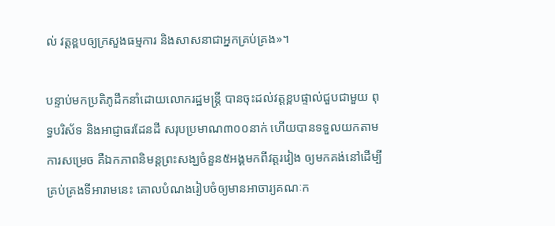ល់ វត្តខ្ពបឲ្យក្រសួងធម្មការ និងសាសនាជាអ្នកគ្រប់គ្រង»។

បន្ទាប់មកប្រតិភូដឹកនាំដោយលោករដ្ឋមន្រ្តី បានចុះដល់វត្តខ្ពបផ្ទាល់ជួបជាមួយ ពុទ្ធបរិស័ទ និងអាជ្ញាធរដែនដី សរុបប្រមាណ៣០០នាក់ ហើយបានទទួលយកតាមការសម្រេច គឺឯកភាពនិមន្តព្រះសង្ឃចំនួន៥អង្គមកពីវត្តរវៀង ឲ្យមកគង់នៅដើម្បីគ្រប់គ្រងទីអារាមនេះ គោលបំណងរៀបចំឲ្យមានអាចារ្យគណៈក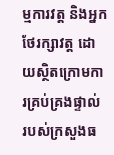ម្មការវត្ត និងអ្នកថែរក្សាវត្ត ដោយស្ថិតក្រោមការគ្រប់គ្រងផ្ទាល់ របស់ក្រសួងធ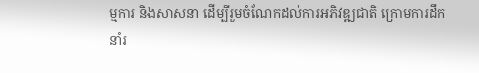ម្មការ និងសាសនា ដើម្បីរួមចំណែកដល់ការអភិវឌ្ឍជាតិ ក្រោមការដឹកនាំរ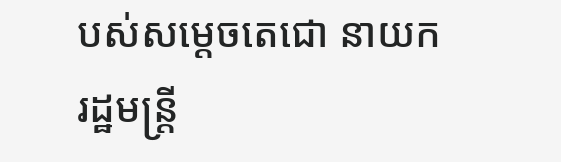បស់សម្តេចតេជោ នាយករដ្ឋមន្ត្រី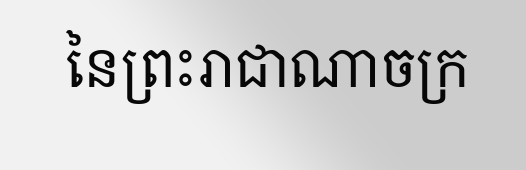នៃព្រះរាជាណាចក្រ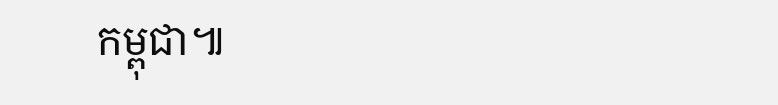កម្ពុជា៕